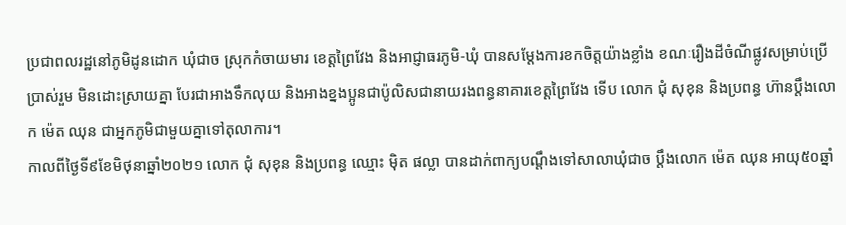ប្រជាពលរដ្ឋនៅភូមិដូនដោក ឃុំជាច ស្រុកកំចាយមារ ខេត្តព្រៃវែង និងអាជ្ញាធរភូមិ-ឃុំ បានសម្តែងការខកចិត្តយ៉ាងខ្លាំង ខណៈរឿងដីចំណីផ្លូវសម្រាប់ប្រើប្រាស់រួម មិនដោះស្រាយគ្នា បែរជាអាងទឹកលុយ និងអាងខ្នងប្អូនជាប៉ូលិសជានាយរងពន្ធនាគារខេត្តព្រៃវែង ទើប លោក ជុំ សុខុន និងប្រពន្ធ ហ៊ានប្តឹងលោក ម៉េត ឈុន ជាអ្នកភូមិជាមួយគ្នាទៅតុលាការ។
កាលពីថ្ងៃទី៩ខែមិថុនាឆ្នាំ២០២១ លោក ជុំ សុខុន និងប្រពន្ធ ឈ្មោះ ម៉ិត ផល្លា បានដាក់ពាក្យបណ្តឹងទៅសាលាឃុំជាច ប្តឹងលោក ម៉េត ឈុន អាយុ៥០ឆ្នាំ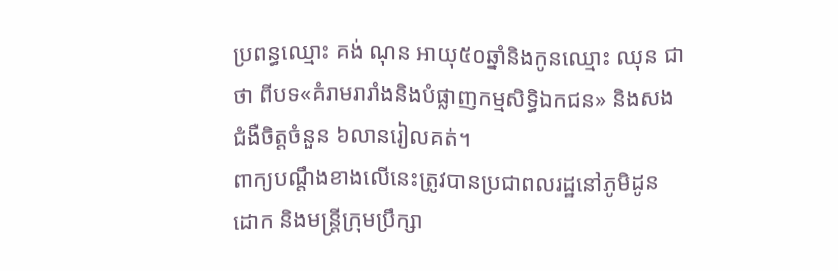ប្រពន្ធឈ្មោះ គង់ ណុន អាយុ៥០ឆ្នាំនិងកូនឈ្មោះ ឈុន ជាថា ពីបទ«គំរាមរារាំងនិងបំផ្លាញកម្មសិទ្ធិឯកជន» និងសងជំងឺចិត្តចំនួន ៦លានរៀលគត់។
ពាក្យបណ្តឹងខាងលើនេះត្រូវបានប្រជាពលរដ្ឋនៅភូមិដូនដោក និងមន្រ្តីក្រុមប្រឹក្សា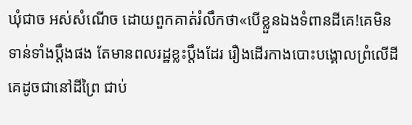ឃុំជាច អស់សំណើច ដោយពួកគាត់រំលឹកថា«បើខ្លួនឯងទំពានដីគេ!គេមិនទាន់ទាំងប្តឹងផង តែមានពលរដ្ឋខ្លះប្តឹងដែរ រឿងដើរកាងបោះបង្គោលព្រំលើដីគេដូចជានៅដីព្រៃ ជាប់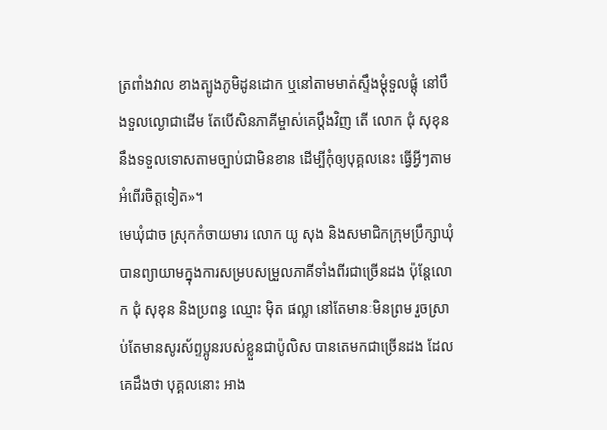ត្រពាំងវាល ខាងត្បូងភូមិដូនដោក ឬនៅតាមមាត់ស្ទឹងម្តុំទួលផ្តុំ នៅបឹងទួលល្ងោជាដើម តែបើសិនភាគីម្ចាស់គេប្តឹងវិញ តើ លោក ជុំ សុខុន នឹងទទួលទោសតាមច្បាប់ជាមិនខាន ដើម្បីកុំឲ្យបុគ្គលនេះ ធ្វើអ្វីៗតាមអំពើរចិត្តទៀត»។
មេឃុំជាច ស្រុកកំចាយមារ លោក យូ សុង និងសមាជិកក្រុមប្រឹក្សាឃុំ បានព្យាយាមក្នុងការសម្របសម្រួលភាគីទាំងពីរជាច្រើនដង ប៉ុន្តែលោក ជុំ សុខុន និងប្រពន្ធ ឈ្មោះ ម៉ិត ផល្លា នៅតែមានៈមិនព្រម រួចស្រាប់តែមានសូរស័ព្ទប្អូនរបស់ខ្លួនជាប៉ូលិស បានតេមកជាច្រើនដង ដែលគេដឹងថា បុគ្គលនោះ អាង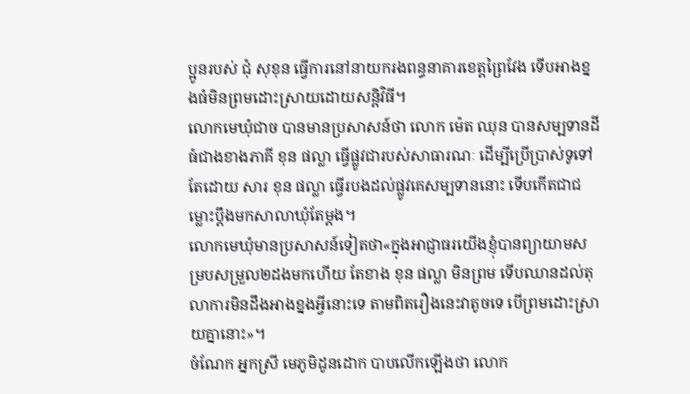ប្អូនរបស់ ជុំ សុខុន ធ្វើការនៅនាយករងពន្ធនាគារខេត្តព្រៃវែង ទើបអាងខ្នងធំមិនព្រមដោះស្រាយដោយសន្តិវិធី។
លោកមេឃុំជាច បានមានប្រសាសន៍ថា លោក ម៉េត ឈុន បានសម្បទានដីធំជាងខាងភាគី ខុន ផល្លា ធ្វើផ្លូវជារបស់សាធារណៈ ដើម្បីប្រើប្រាស់ទូទៅ តែដោយ សារ ខុន ផល្លា ធ្វើរបងដល់ផ្លូវគេសម្បទាននោះ ទើបកើតជាជម្លោះប្តឹងមកសាលាឃុំតែម្តង។
លោកមេឃុំមានប្រសាសន៍ទៀតថា«ក្នុងអាជ្ញាធរយើងខ្ញុំបានព្យាយាមសម្របសម្រួល២ដងមកហើយ តែខាង ខុន ផល្លា មិនព្រម ទើបឈានដល់តុលាការមិនដឹងអាងខ្នងអ្វីនោះទេ តាមពិតរឿងនេះវាតូចទេ បើព្រមដោះស្រាយគ្នានោះ»។
ចំណែក អ្នកស្រី មេភូមិដូនដោក បាបលើកឡើងថា លោក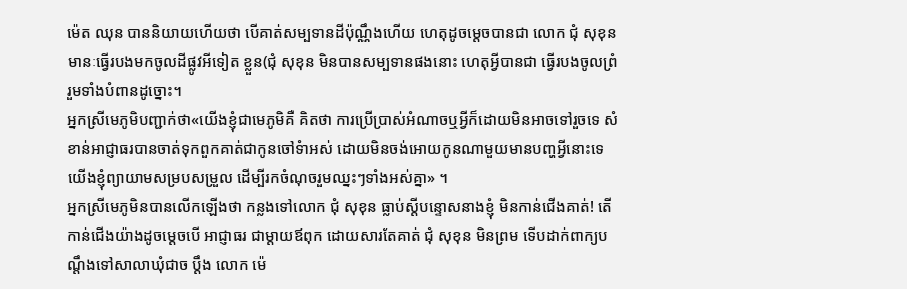ម៉េត ឈុន បាននិយាយហើយថា បើគាត់សម្បទានដីប៉ុណ្ណឹងហើយ ហេតុដូចម្តេចបានជា លោក ជុំ សុខុន មានៈធ្វើរបងមកចូលដីផ្លូវអីទៀត ខ្លួន(ជុំ សុខុន មិនបានសម្បទានផងនោះ ហេតុអ្វីបានជា ធ្វើរបងចូលព្រំរួមទាំងបំពានដូច្នោះ។
អ្នកស្រីមេភូមិបញ្ជាក់ថា«យើងខ្ញុំជាមេភូមិគឺ គិតថា ការប្រើប្រាស់អំណាចឬអ្វីក៏ដោយមិនអាចទៅរួចទេ សំខាន់អាជ្ញាធរបានចាត់ទុកពួកគាត់ជាកូនចៅទំាអស់ ដោយមិនចង់អោយកូនណាមួយមានបញ្ហអ្វីនោះទេ យើងខ្ញុំព្យាយាមសម្របសម្រួល ដើម្បីរកចំណុចរួមឈ្នះៗទាំងអស់គ្នា» ។
អ្នកស្រីមេភូមិនបានលើកឡើងថា កន្លងទៅលោក ជុំ សុខុន ធ្លាប់ស្តីបន្ទោសនាងខ្ញុំ មិនកាន់ជើងគាត់! តើកាន់ជើងយ៉ាងដូចម្តេចបើ អាជ្ញាធរ ជាម្តាយឪពុក ដោយសារតែគាត់ ជុំ សុខុន មិនព្រម ទើបដាក់ពាក្យបណ្តឹងទៅសាលាឃុំជាច ប្តឹង លោក ម៉េ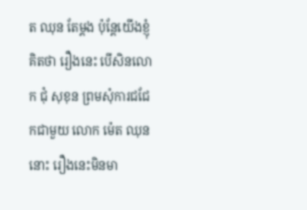ត ឈុន តែម្តង ប៉ុន្តែយើងខ្ញុំគិតថា រឿងនេះ បើសិនលោក ជុំ សុខុន ព្រមសុំការជជែកជាមួយ លោក ម៉េត ឈុន នោះ រឿងនេះមិនមា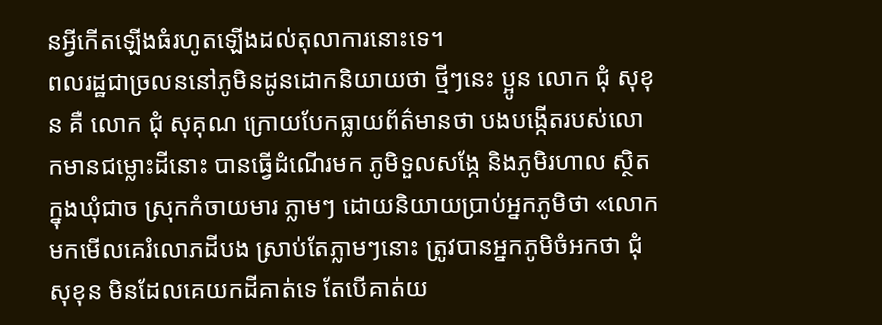នអ្វីកើតឡើងធំរហូតឡើងដល់តុលាការនោះទេ។
ពលរដ្ឋជាច្រលននៅភូមិនដូនដោកនិយាយថា ថ្មីៗនេះ ប្អូន លោក ជុំ សុខុន គឺ លោក ជុំ សុគុណ ក្រោយបែកធ្លាយព័ត៌មានថា បងបង្កើតរបស់លោកមានជម្លោះដីនោះ បានធ្វើដំណើរមក ភូមិទួលសង្កែ និងភូមិរហាល ស្ថិតក្នុងឃុំជាច ស្រុកកំចាយមារ ភ្លាមៗ ដោយនិយាយប្រាប់អ្នកភូមិថា «លោកមកមើលគេរំលោភដីបង ស្រាប់តែភ្លាមៗនោះ ត្រូវបានអ្នកភូមិចំអកថា ជុំ សុខុន មិនដែលគេយកដីគាត់ទេ តែបើគាត់យ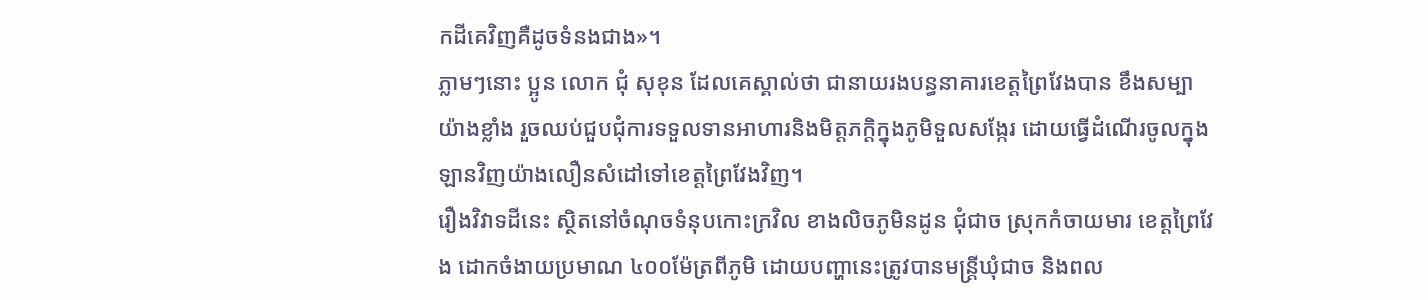កដីគេវិញគឺដូចទំនងជាង»។
ភ្លាមៗនោះ ប្អូន លោក ជុំ សុខុន ដែលគេស្គាល់ថា ជានាយរងបន្ធនាគារខេត្តព្រៃវែងបាន ខឹងសម្បាយ៉ាងខ្លាំង រួចឈប់ជួបជុំការទទួលទានអាហារនិងមិត្តភក្តិក្នុងភូមិទួលសង្កែរ ដោយធ្វើដំណើរចូលក្នុងឡានវិញយ៉ាងលឿនសំដៅទៅខេត្តព្រៃវែងវិញ។
រឿងវិវាទដីនេះ ស្ថិតនៅចំណុចទំនុបកោះក្រវិល ខាងលិចភូមិនដូន ជុំជាច ស្រុកកំចាយមារ ខេត្តព្រៃវែង ដោកចំងាយប្រមាណ ៤០០ម៉ែត្រពីភូមិ ដោយបញ្ហានេះត្រូវបានមន្រ្តីឃុំជាច និងពល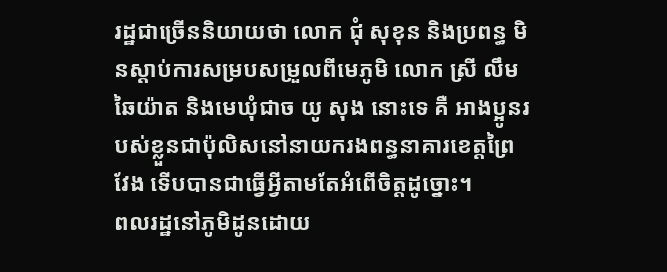រដ្ឋជាច្រើននិយាយថា លោក ជុំ សុខុន និងប្រពន្ធ មិនស្តាប់ការសម្របសម្រួលពីមេភូមិ លោក ស្រី លឹម ឆៃយ៉ាត និងមេឃុំជាច យូ សុង នោះទេ គឺ អាងប្អូនរបស់ខ្លួនជាប៉ុលិសនៅនាយករងពន្ធនាគារខេត្តព្រៃវែង ទើបបានជាធ្វើអ្វីតាមតែអំពើចិត្តដូច្នោះ។
ពលរដ្ឋនៅភូមិដូនដោយ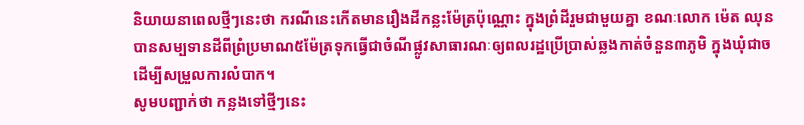និយាយនាពេលថ្មីៗនេះថា ករណីនេះកើតមានរឿងដីកន្លះម៉ែត្រប៉ុណ្ណោះ ក្នុងព្រំដីរួមជាមួយគ្នា ខណៈលោក ម៉េត ឈុន បានសម្បទានដីពីព្រំប្រមាណ៥ម៉ែត្រទុកធ្វើជាចំណីផ្លូវសាធារណៈឲ្យពលរដ្ឋប្រើប្រាស់ឆ្លងកាត់ចំនួន៣ភូមិ ក្នុងឃុំជាច ដើម្បីសម្រួលការលំបាក។
សូមបញ្ជាក់ថា កន្លងទៅថ្មីៗនេះ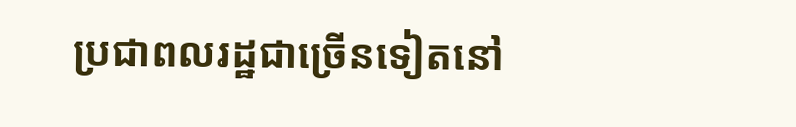ប្រជាពលរដ្ឋជាច្រើនទៀតនៅ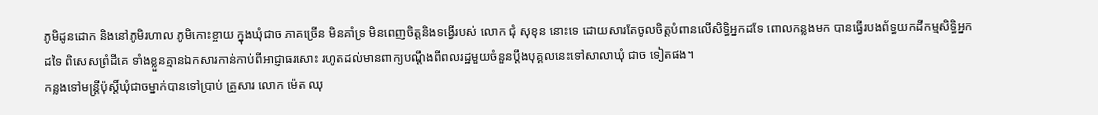ភូមិដូនដោក និងនៅភូមិរហាល ភូមិកោះខ្ចាយ ក្នុងឃុំជាច ភាគច្រើន មិនគាំទ្រ មិនពេញចិត្តនិងទង្វើរបស់ លោក ជុំ សុខុន នោះទេ ដោយសារតែចូលចិត្តបំពានលើសិទ្ធិអ្នកដទែ ពោលកន្លងមក បានធ្វើរបងព័ទ្ធយកដីកម្មសិទ្ធិអ្នកដទៃ ពិសេសព្រំដីគេ ទាំងខ្លួនគ្មានឯកសារកាន់កាប់ពីអាជ្ញាធរសោះ រហូតដល់មានពាក្យបណ្តឹងពីពលរដ្ឋមួយចំនួនប្តឹងបុគ្គលនេះទៅសាលាឃុំ ជាច ទៀតផង។
កន្លងទៅមន្រ្តីប៉ុស្តិ៍ឃុំជាចម្នាក់បានទៅប្រាប់ គ្រួសារ លោក ម៉េត ឈុ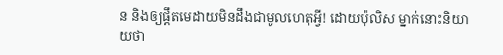ន និងឲ្យផ្តឹតមេដាយមិនដឹងជាមូលហេតុអ្វី! ដោយប៉ុលិស ម្នាក់នោះនិយាយថា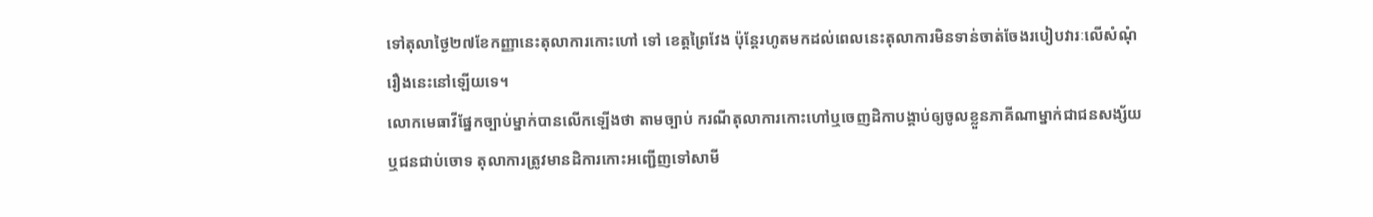ទៅតុលាថ្ងៃ២៧ខែកញ្ញានេះតុលាការកោះហៅ ទៅ ខេត្តព្រៃវែង ប៉ុន្តែរហូតមកដល់ពេលនេះតុលាការមិនទាន់ចាត់ចែងរបៀបវារៈលើសំណុំរឿងនេះនៅឡើយទេ។
លោកមេធាវីផ្នែកច្បាប់ម្នាក់បានលើកឡើងថា តាមច្បាប់ ករណីតុលាការកោះហៅឬចេញដិកាបង្គាប់ឲ្យចូលខ្លួនភាគីណាម្នាក់ជាជនសង្ស័យឬជនជាប់ចោទ តុលាការត្រូវមានដិការកោះអញ្ជើញទៅសាមី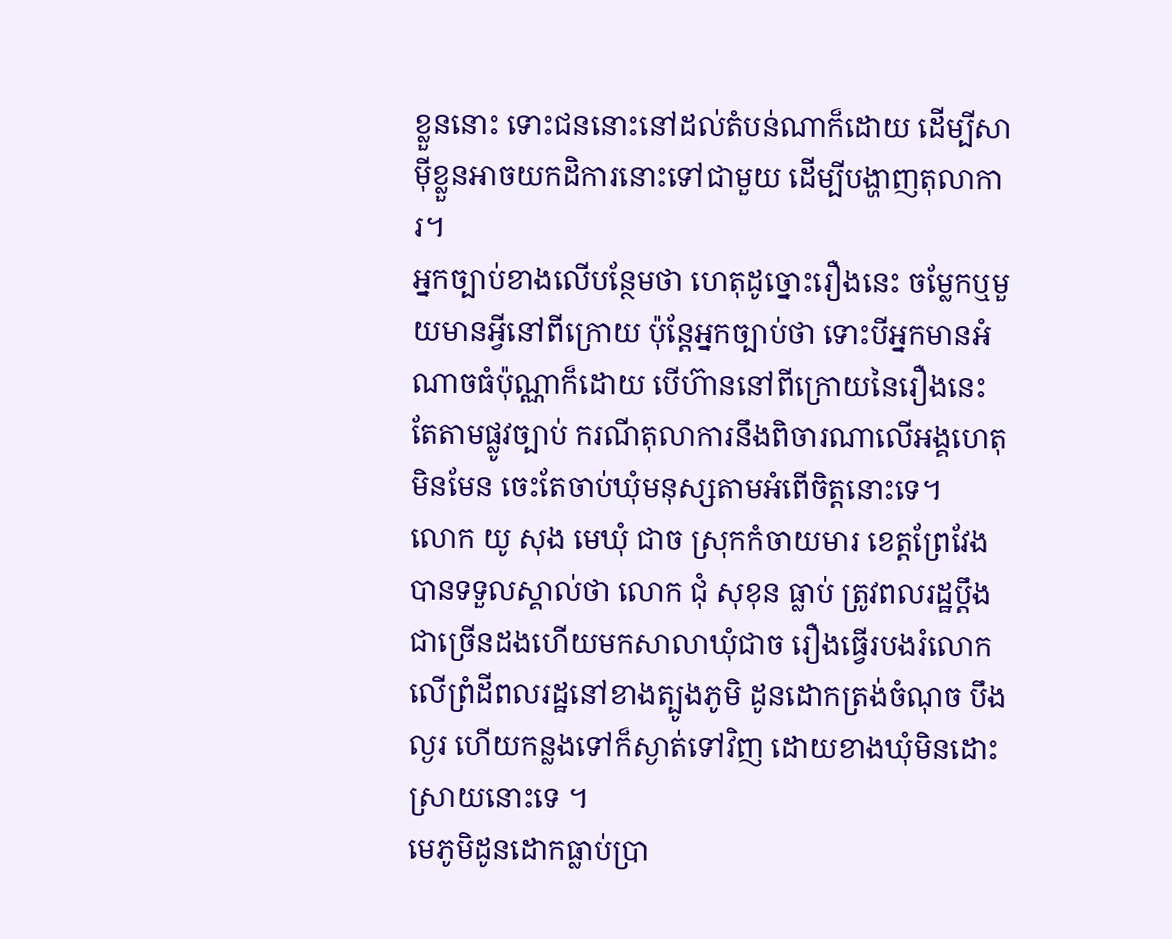ខ្លួននោះ ទោះជននោះនៅដល់តំបន់ណាក៏ដោយ ដើម្បីសាម៉ីខ្លួនអាចយកដិការនោះទៅជាមួយ ដើម្បីបង្ហាញតុលាការ។
អ្នកច្បាប់ខាងលើបន្ថែមថា ហេតុដូច្នោះរឿងនេះ ចម្លែកឬមួយមានអ្វីនៅពីក្រោយ ប៉ុន្តែអ្នកច្បាប់ថា ទោះបីអ្នកមានអំណាចធំប៉ុណ្ណាក៏ដោយ បើហ៊ាននៅពីក្រោយនៃរឿងនេះ តែតាមផ្លូវច្បាប់ ករណីតុលាការនឹងពិចារណាលើអង្គហេតុ មិនមែន ចេះតែចាប់ឃុំមនុស្សតាមអំពើចិត្តនោះទេ។
លោក យូ សុង មេឃុំ ជាច ស្រុកកំចាយមារ ខេត្តព្រែវែង បានទទួលស្គាល់ថា លោក ជុំ សុខុន ធ្លាប់ ត្រូវពលរដ្ឋប្តឹងជាច្រើនដងហើយមកសាលាឃុំជាច រឿងធ្វើរបងរំលោកលើព្រំដីពលរដ្ឋនៅខាងត្បូងភូមិ ដូនដោកត្រង់ចំណុច បឹងល្ងរ ហើយកន្លងទៅក៏ស្ងាត់ទៅវិញ ដោយខាងឃុំមិនដោះស្រាយនោះទេ ។
មេភូមិដូនដោកធ្លាប់ប្រា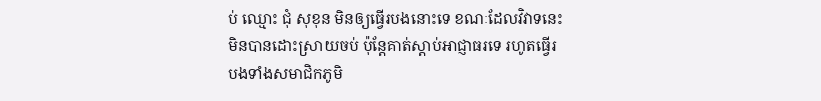ប់ ឈ្មោះ ជុំ សុខុន មិនឲ្យធ្វើរបងនោះទេ ខណៈដែលវិវាទនេះមិនបានដោះស្រាយចប់ ប៉ុន្តែគាត់ស្តាប់អាជ្ញាធរទេ រហូតធ្វើរបងទាំងសមាជិកភូមិ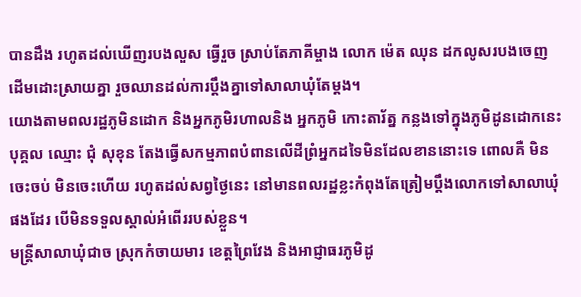បានដឹង រហូតដល់ឃើញរបងលួស ធ្វើរួច ស្រាប់តែភាគីម្ចាង លោក ម៉េត ឈុន ដកលូសរបងចេញ ដើមដោះស្រាយគ្នា រួចឈានដល់ការប្តឹងគ្នាទៅសាលាឃុំតែម្តង។
យោងតាមពលរដ្ឋភូមិនដោក និងអ្នកភូមិរហាលនិង អ្នកភូមិ កោះតារ័ត្ន កន្លងទៅក្នុងភូមិដូនដោកនេះបុគ្គល ឈ្មោះ ជុំ សុខុន តែងធ្វើសកម្មភាពបំពានលើដីព្រំអ្នកដទៃមិនដែលខាននោះទេ ពោលគឺ មិនចេះចប់ មិនចេះហើយ រហូតដល់សព្វថ្ងៃនេះ នៅមានពលរដ្ឋខ្លះកំពុងតែត្រៀមប្តឹងលោកទៅសាលាឃុំផងដែរ បើមិនទទួលស្គាល់អំពើររបស់ខ្លួន។
មន្រ្តីសាលាឃុំជាច ស្រុកកំចាយមារ ខេត្តព្រៃវែង និងអាជ្ញាធរភូមិដូ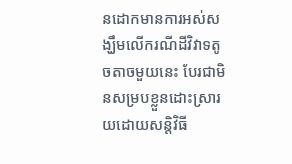នដោកមានការអស់សង្ឃឹមលើករណីដីវិវាទតូចតាចមួយនេះ បែរជាមិនសម្របខ្លួនដោះស្រារយដោយសន្តិវិធី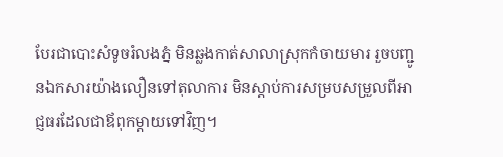បែរជាបោះសំទូចរំលងភ្នំ មិនឆ្លងកាត់សាលាស្រុកកំចាយមារ រួចបញ្ជូនឯកសារយ៉ាងលឿនទៅតុលាការ មិនស្តាប់ការសម្របសម្រួលពីអាជ្ញធរដែលជាឪពុកម្តាយទៅវិញ។